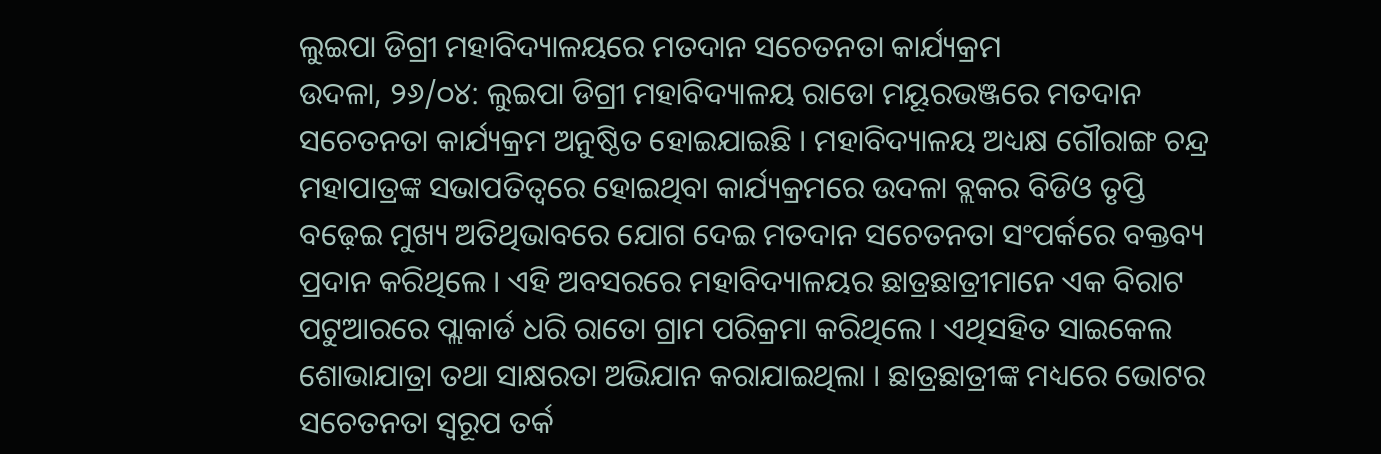ଲୁଇପା ଡିଗ୍ରୀ ମହାବିଦ୍ୟାଳୟରେ ମତଦାନ ସଚେତନତା କାର୍ଯ୍ୟକ୍ରମ
ଉଦଳା, ୨୬/୦୪: ଲୁଇପା ଡିଗ୍ରୀ ମହାବିଦ୍ୟାଳୟ ରାଡୋ ମୟୂରଭଞ୍ଜରେ ମତଦାନ ସଚେତନତା କାର୍ଯ୍ୟକ୍ରମ ଅନୁଷ୍ଠିତ ହୋଇଯାଇଛି । ମହାବିଦ୍ୟାଳୟ ଅଧ୍ୟକ୍ଷ ଗୌରାଙ୍ଗ ଚନ୍ଦ୍ର ମହାପାତ୍ରଙ୍କ ସଭାପତିତ୍ୱରେ ହୋଇଥିବା କାର୍ଯ୍ୟକ୍ରମରେ ଉଦଳା ବ୍ଲକର ବିଡିଓ ତୃପ୍ତି ବଢ଼େଇ ମୁଖ୍ୟ ଅତିଥିଭାବରେ ଯୋଗ ଦେଇ ମତଦାନ ସଚେତନତା ସଂପର୍କରେ ବକ୍ତବ୍ୟ ପ୍ରଦାନ କରିଥିଲେ । ଏହି ଅବସରରେ ମହାବିଦ୍ୟାଳୟର ଛାତ୍ରଛାତ୍ରୀମାନେ ଏକ ବିରାଟ ପଟୁଆରରେ ପ୍ଲାକାର୍ଡ ଧରି ରାତୋ ଗ୍ରାମ ପରିକ୍ରମା କରିଥିଲେ । ଏଥିସହିତ ସାଇକେଲ ଶୋଭାଯାତ୍ରା ତଥା ସାକ୍ଷରତା ଅଭିଯାନ କରାଯାଇଥିଲା । ଛାତ୍ରଛାତ୍ରୀଙ୍କ ମଧ୍ୟରେ ଭୋଟର ସଚେତନତା ସ୍ୱରୂପ ତର୍କ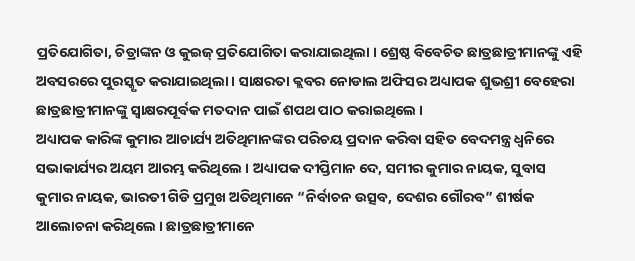ପ୍ରତିଯୋଗିତା, ଚିତ୍ରାଙ୍କନ ଓ କୁଇଜ୍ ପ୍ରତିଯୋଗିତା କରାଯାଇଥିଲା । ଶ୍ରେଷ୍ଠ ବିବେଚିତ ଛାତ୍ରଛାତ୍ରୀମାନଙ୍କୁ ଏହି ଅବସରରେ ପୁରସ୍କୃତ କରାଯାଇଥିଲା । ସାକ୍ଷରତା କ୍ଲବର ନୋଡାଲ ଅଫିସର ଅଧ୍ୟାପକ ଶୁଭଶ୍ରୀ ବେହେରା ଛାତ୍ରଛାତ୍ରୀମାନଙ୍କୁ ସ୍ୱାକ୍ଷରପୂର୍ବକ ମତଦାନ ପାଇଁ ଶପଥ ପାଠ କରାଇଥିଲେ ।
ଅଧ୍ୟାପକ କାରିଙ୍କ କୁମାର ଆଚାର୍ଯ୍ୟ ଅତିଥିମାନଙ୍କର ପରିଚୟ ପ୍ରଦାନ କରିବା ସହିତ ବେଦମନ୍ତ୍ର ଧ୍ୱନିରେ ସଭାକାର୍ଯ୍ୟର ଅୟମ ଆରମ୍ଭ କରିଥିଲେ । ଅଧ୍ୟାପକ ଦୀପ୍ତିମାନ ଦେ, ସମୀର କୁମାର ନାୟକ, ସୁବାସ କୁମାର ନାୟକ, ଭାରତୀ ଗିଡି ପ୍ରମୁଖ ଅତିଥିମାନେ “ନିର୍ବାଚନ ଉତ୍ସବ, ଦେଶର ଗୌରବ” ଶୀର୍ଷକ ଆଲୋଚନା କରିଥିଲେ । ଛାତ୍ରଛାତ୍ରୀମାନେ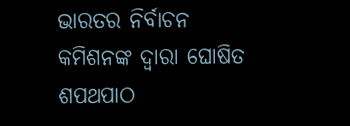ଭାରତର ନିର୍ବାଚନ କମିଶନଙ୍କ ଦ୍ୱାରା ଘୋଷିତ ଶପଥପାଠ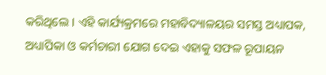କରିଥିଲେ । ଏହି କାର୍ଯ୍ୟକ୍ରମରେ ମହାବିଦ୍ୟାଳୟର ସମସ୍ତ ଅଧ୍ୟାପକ, ଅଧ୍ୟାପିକା ଓ କର୍ମଚାରୀ ଯୋଗ ଦେଇ ଏହାକୁ ସଫଳ ରୂପାୟନ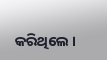କରିଥିଲେ ।